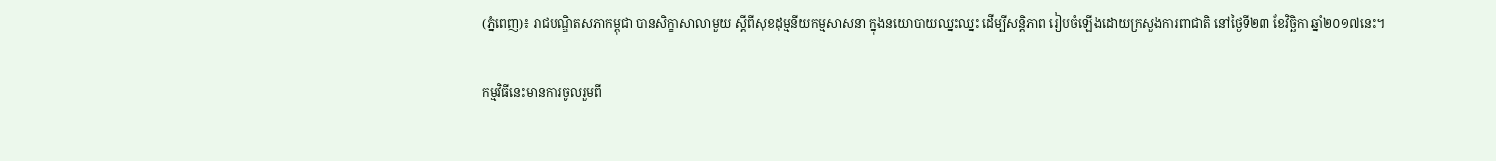(ភ្នំពេញ)៖ រាជបណ្ឌិតសភាកម្ពុជា បានសិក្ខាសាលាមួយ ស្តីពីសុខដុម្មនីយកម្មសាសនា ក្នុងនយោបាយឈ្នះឈ្នះ ដើម្បីសន្តិភាព រៀបចំឡើងដោយក្រសួងការពាជាតិ នៅថ្ងៃទី២៣ ខែវិច្ឆិកា ឆ្នាំ២០១៧នេះ។

កម្មវិធីនេះមានការចូលរួមពី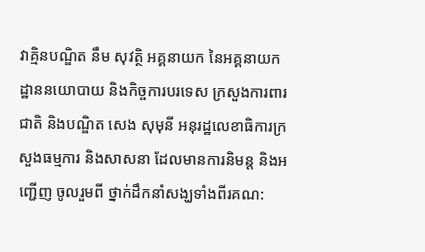វាគ្មិនបណ្ឌិត នឹម សុវត្ថិ អគ្គនាយក នៃអគ្គនាយកដ្ឋាននយោបាយ និងកិច្ចការបរទេស ក្រសួងការពារជាតិ និងបណ្ឌិត សេង សុមុនី អនុរដ្ឋលេខាធិការក្រសួងធម្មការ និងសាសនា ដែលមានការនិមន្ត និងអញ្ជើញ ចូលរួមពី ថ្នាក់ដឹកនាំសង្ឃទាំងពីរគណ: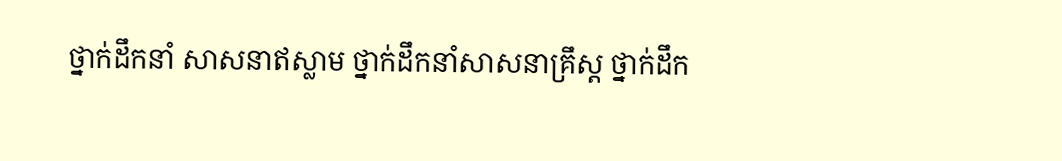ថ្នាក់ដឹកនាំ សាសនាឥស្លាម ថ្នាក់ដឹកនាំសាសនាគ្រឹស្ត ថ្នាក់ដឹក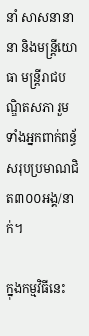នាំ សាសនានានា និងមន្ត្រីយោធា មន្ត្រីរាជបណ្ឌិតសភា រួមទាំងអ្នកពាក់ពន្ធ័ សរុបប្រមាណជិត៣០០អង្គ/នាក់។

ក្នុងកម្មវិធីនេះ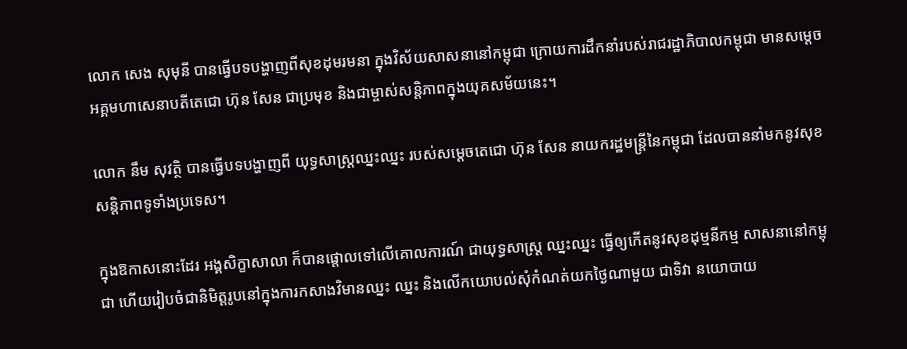លោក សេង សុមុនី បានធ្វើបទបង្ហាញពីសុខដុមរមនា ក្នុងវិស័យសាសនានៅកម្ពុជា ក្រោយការដឹកនាំរបស់រាជរដ្ឋាភិបាលកម្ពុជា មានសម្តេចអគ្គមហាសេនាបតីតេជោ ហ៊ុន សែន ជាប្រមុខ និងជាម្ចាស់សន្តិភាពក្នុងយុគសម័យនេះ។

លោក នឹម សុវត្ថិ បានធ្វើបទបង្ហាញពី យុទ្ធសាស្ត្រឈ្នះឈ្នះ របស់សម្តេចតេជោ ហ៊ុន សែន នាយករដ្ឋមន្ត្រីនៃកម្ពុជា ដែលបាននាំមកនូវសុខ សន្តិភាពទូទាំងប្រទេស។

ក្នុងឱកាសនោះដែរ អង្គសិក្ខាសាលា ក៏បានផ្តោលទៅលើគោលការណ៍ ជាយុទ្ធសាស្ត្រ ឈ្នះឈ្នះ ធ្វើឲ្យកើតនូវសុខដុម្មនីកម្ម សាសនានៅកម្ពុជា ហើយរៀបចំជានិមិត្តរូបនៅក្នុងការកសាងវិមានឈ្នះ ឈ្នះ និងលើកយោបល់សុំកំណត់យកថ្ងៃណាមួយ ជាទិវា នយោបាយ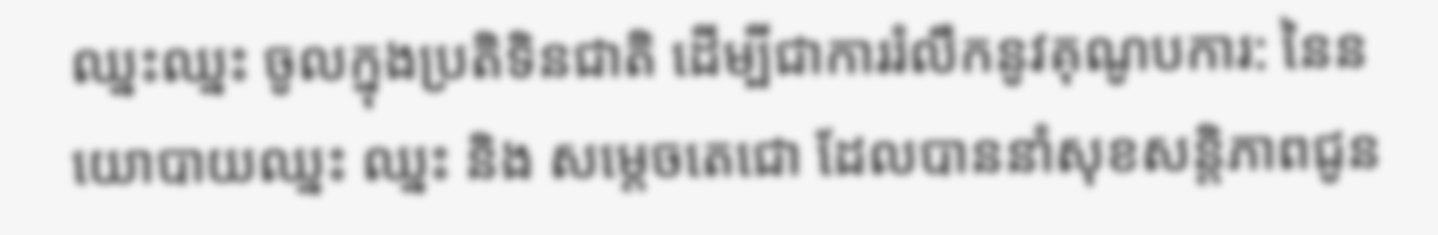ឈ្នះឈ្នះ ចូលក្នុងប្រតិទិនជាតិ ដើម្បីជាការរំលឹកនូវគុណូបការ: នៃនយោបាយឈ្នះ ឈ្នះ និង សម្តេចតេជោ ដែលបាននាំសុខសន្តិភាពជូន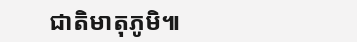ជាតិមាតុភូមិ៕